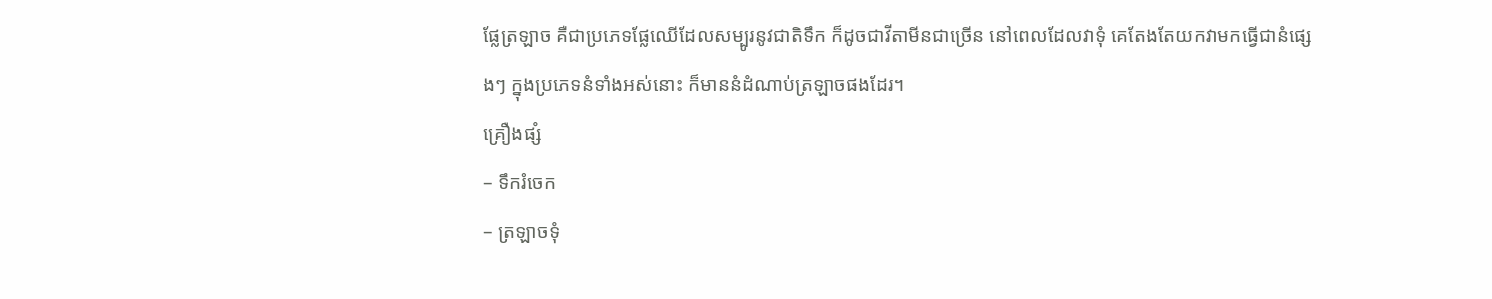ផ្លែត្រឡាច គឺជាប្រភេទផ្លែឈើដែលសម្បូរនូវជាតិទឹក ក៏ដូចជាវីតាមីនជាច្រើន នៅពេលដែលវាទុំ គេតែងតែយកវាមកធ្វើជានំផ្សេងៗ ក្នុងប្រភេទនំទាំងអស់នោះ ក៏មាននំដំណាប់ត្រឡាចផងដែរ។
គ្រឿងផ្សំ
– ទឹករំចេក
– ត្រឡាចទុំ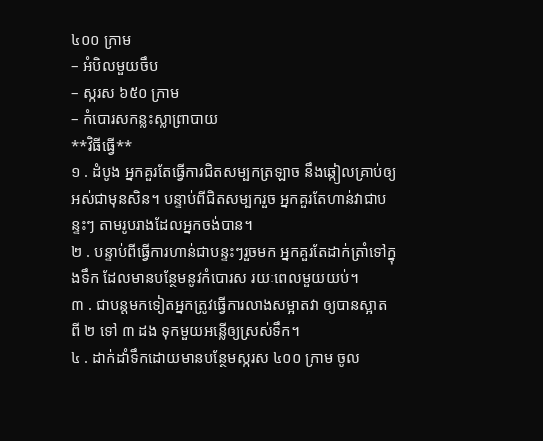៤០០ ក្រាម
– អំបិលមួយចឹប
– ស្ករស ៦៥០ ក្រាម
– កំបោរសកន្លះស្លាព្រាបាយ
**វិធីធ្វើ**
១ . ដំបូង អ្នកគួរតែធ្វើការជិតសម្បកត្រឡាច នឹងឆ្កៀលគ្រាប់ឲ្យអស់ជាមុនសិន។ បន្ទាប់ពីជិតសម្បករួច អ្នកគួរតែហាន់វាជាបន្ទះៗ តាមរូបរាងដែលអ្នកចង់បាន។
២ . បន្ទាប់ពីធ្វើការហាន់ជាបន្ទះៗរួចមក អ្នកគួរតែដាក់ត្រាំទៅក្នុងទឹក ដែលមានបន្ថែមនូវកំបោរស រយៈពេលមួយយប់។
៣ . ជាបន្តមកទៀតអ្នកត្រូវធ្វើការលាងសម្អាតវា ឲ្យបានស្អាត ពី ២ ទៅ ៣ ដង ទុកមួយអន្លើឲ្យស្រស់ទឹក។
៤ . ដាក់ដាំទឹកដោយមានបន្ថែមស្ករស ៤០០ ក្រាម ចូល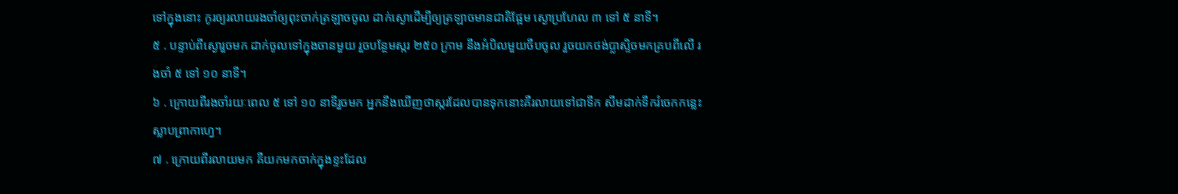ទៅក្នុងនោះ កូរឲ្យរលាយរងចាំឲ្យពុះចាក់ត្រឡាចចូល ដាក់ស្ងោដើម្បីឲ្យត្រឡាចមានជាតិផ្អែម ស្ងោប្រហែល ៣ ទៅ ៥ នាទី។
៥ . បន្ទាប់ពីស្ងោរួចមក ដាក់ចូលទៅក្នុងចានមួយ រួចបន្ថែមស្ករ ២៥០ ក្រាម នឹងអំបិលមួយចឹបចូល រួចយកថង់ប្លាស្ទិចមកគ្របពីលើ រងចាំ ៥ ទៅ ១០ នាទី។
៦ . ក្រោយពីរងចាំរយៈពេល ៥ ទៅ ១០ នាទីរួចមក អ្នកនឹងឃើញថាស្ករដែលបានទុកនោះគឺរលាយទៅជាទឹក សឹមដាក់ទឹករំចេកកន្លេះស្លាបព្រាកាហ្វេ។
៧ . ក្រោយពីរលាយមក គឺយកមកចាក់ក្នុងខ្ទះដែល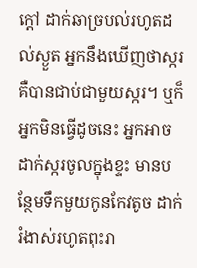ក្តៅ ដាក់ឆាច្របល់រហូតដល់ស្ងួត អ្នកនឹងឃើញថាស្ករ គឺបានជាប់ជាមួយស្ករ។ ឬក៏អ្នកមិនធ្វើដូចនេះ អ្នកអាចដាក់ស្ករចូលក្នុងខ្ទះ មានបន្ថែមទឹកមួយកូនកែវតូច ដាក់រំងាស់រហូតពុះរា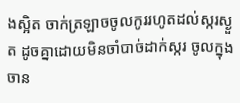ងស្អិត ចាក់ត្រឡាចចូលកូររហូតដល់ស្ករស្ងួត ដូចគ្នាដោយមិនចាំបាច់ដាក់ស្ករ ចូលក្នុងចាន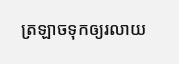ត្រឡាចទុកឲ្យរលាយ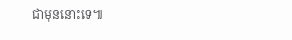ជាមុននោះទេ៕